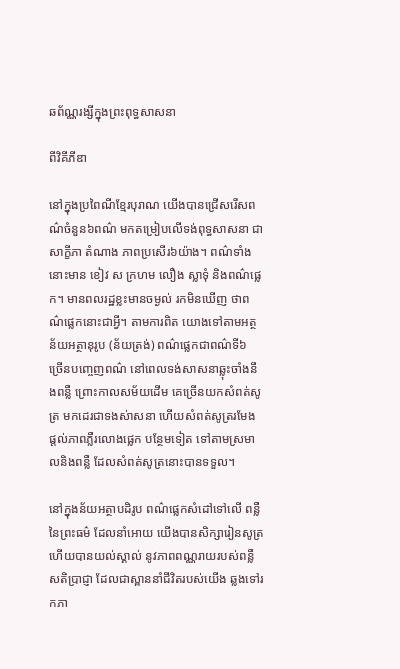ឆព័ណ្ណរង្សីក្នុងព្រះពុទ្ធសាសនា

ពីវិគីភីឌា

នៅក្នុងប្រពៃណីខ្មែរបុរាណ យើងបានជ្រើសរើសពណ៌ចំនួន៦ពណ៌ មកតម្រៀបលើទង់ពុទ្ធសាសនា ជាសាក្ខីភា តំណាង ភាពប្រសើរ៦យ៉ាង។ ពណ៌ទាំងនោះមាន ខៀវ ស ក្រហម លឿង ស្លាទុំ និងពណ៌ផ្លេក។ មានពលរដ្ឋខ្លះមានចម្ងល់ រកមិនឃើញ ថាពណ៌ផ្លេកនោះជាអ្វី។ តាមការពិត យោងទៅតាមអត្ថន័យអត្ថានុរូប (ន័យត្រង់) ពណ៌ផ្លេកជាពណ៌ទី៦ ច្រើនបញ្ចេញពណ៌ នៅពេលទង់សាសនាឆ្លុះចាំងនឹងពន្លឺ ព្រោះកាលសម័យដើម គេច្រើនយកសំពត់សូត្រ មកដេរជាទងស់ាសនា ហើយសំពត់សូត្ររមែង ផ្តល់ភាពភ្លឺរលោងផ្លេក បន្ថែមទៀត ទៅតាមស្រមាលនិងពន្លឺ ដែលសំពត់សូត្រនោះបានទទួល។

នៅក្នុងន័យអត្ថាបដិរូប ពណ៌ផ្លេកសំដៅទៅលើ ពន្លឺនៃព្រះធម៌ ដែលនាំអោយ យើងបានសិក្សារៀនសូត្រ ហើយបានយល់ស្គាល់ នូវភាពពណ្ណរាយរបស់ពន្លឺសតិប្រាជ្ញា ដែលជាស្ពាននាំជីវិតរបស់យើង ឆ្លងទៅរកភា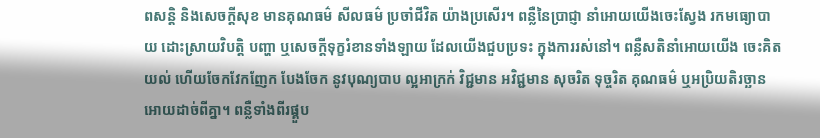ពសន្តិ និងសេចក្តីសុខ មានគុណធម៌ សីលធម៌ ប្រចាំជីវិត យ៉ាងប្រសើរ។ ពន្លឺនៃប្រាជ្ញា នាំអោយយើងចេះស្វែង រកមធ្យោបាយ ដោះស្រាយវិបត្តិ បញ្ហា ឬសេចក្តីទុក្ខរំខានទាំងឡាយ ដែលយើងជួបប្រទះ ក្នុងការរស់នៅ។ ពន្លឺសតិនាំអោយយើង ចេះគិតយល់ ហើយចែកវែកញែក បែងចែក នូវបុណ្យបាប ល្អអាក្រក់ វិជ្ជមាន អវិជ្ជមាន សុចរិត ទុច្ចរិត គុណធម៌ ឬអប្រិយតិរច្ឆាន អោយដាច់ពីគ្នា។ ពន្លឺទាំងពីរផ្គួប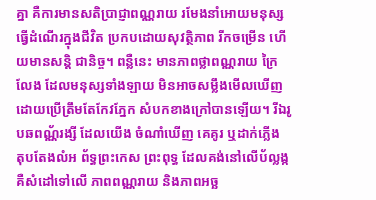គ្នា គឺការមានសតិប្រាជ្ញាពណ្ណរាយ រមែងនាំអោយមនុស្ស ធ្វើដំណើរក្នុងជីវិត ប្រកបដោយសុវត្ថិភាព រីកចម្រើន ហើយមានសន្តិ ជានិច្ច។ ពន្លឺនេះ មានភាពថ្លាពណ្ណរាយ ក្រៃលែង ដែលមនុស្សទាំងឡាយ មិនអាចសម្លឹងមើលឃើញ ដោយប្រើត្រឹមតែកែវភ្នែក សំបកខាងក្រៅបានឡើយ។ រីឯរូបឆពណ្ណ័រង្សី ដែលយើង ចំណាំឃើញ គេគូរ ឬដាក់ភ្លើង តុបតែងលំអ ព័ទ្ធព្រះកេស ព្រះពុទ្ធ ដែលគង់នៅលើប័ល្លង្ក គឺសំដៅទៅលើ ភាពពណ្ណរាយ និងភាពអច្ឆ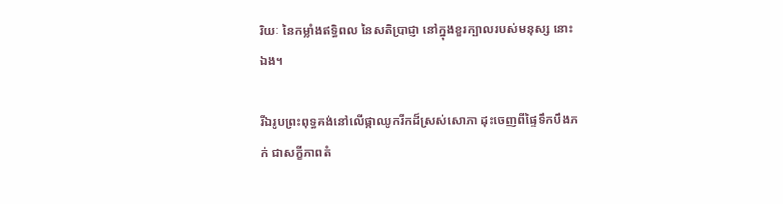រិយៈ នៃកម្លាំងឥទ្ធិពល នៃសតិប្រាជ្ញា នៅក្នុងខួរក្បាលរបស់មនុស្ស នោះឯង។

រីឯរូបព្រះពុទ្ធគង់នៅលើផ្កាឈូករីកដ៏ស្រស់សោភា ដុះចេញពីផ្ទៃទឹកបឹងភក់ ជាសក្ខីភាពតំ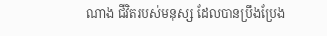ណាង ជីវិតរបស់មនុស្ស ដែលបានប្រឹងប្រែង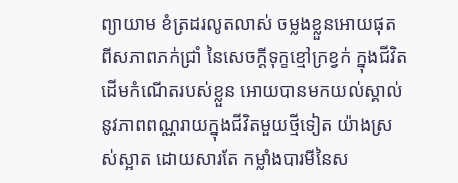ព្យាយាម ខំត្រដរលូតលាស់ ចម្លងខ្លួនអោយផុត ពីសភាពភក់ជ្រាំ នៃសេចក្តីទុក្ខខ្មៅក្រខ្វក់ ក្នុងជីវិត ដើមកំណើតរបស់ខ្លួន អោយបានមកយល់ស្គាល់ នូវភាពពណ្ណរាយក្នុងជីវិតមួយថ្មីទៀត យ៉ាងស្រស់ស្អាត ដោយសារតែ កម្លាំងបារមីនៃស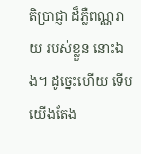តិប្រាជ្ញា ដ៏ភ្លឺពណ្ណរាយ របស់ខ្លួន នោះឯង។ ដូច្នេះហើយ ទើបយើងតែង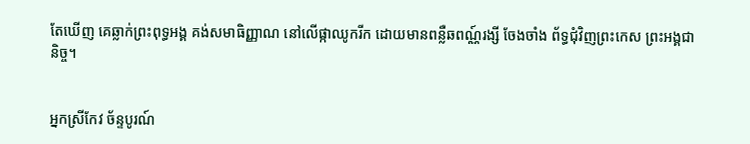តែឃើញ គេឆ្លាក់ព្រះពុទ្ធអង្គ គង់សមាធិញ្ញាណ នៅលើផ្កាឈូករីក ដោយមានពន្លឺឆពណ្ណ៍រង្សី ចែងចាំង ព័ទ្ធជុំវិញព្រះកេស ព្រះអង្គជានិច្ច។


អ្នកស្រីកែវ ច័ន្ទបូរណ៍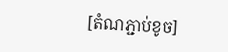[តំណភ្ជាប់ខូច]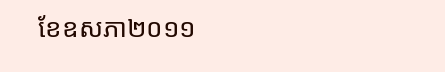ខែឧសភា២០១១